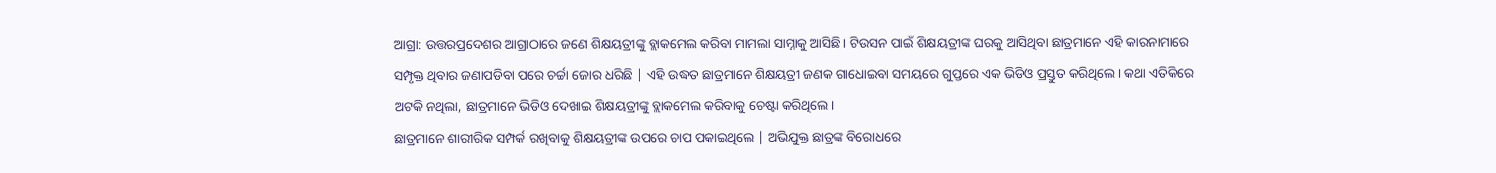ଆଗ୍ରା: ଉତ୍ତରପ୍ରଦେଶର ଆଗ୍ରାଠାରେ ଜଣେ ଶିକ୍ଷୟତ୍ରୀଙ୍କୁ ବ୍ଲାକମେଲ କରିବା ମାମଲା ସାମ୍ନାକୁ ଆସିଛି। ଟିଉସନ ପାଇଁ ଶିକ୍ଷୟତ୍ରୀଙ୍କ ଘରକୁ ଆସିଥିବା ଛାତ୍ରମାନେ ଏହି କାରନାମାରେ ସମ୍ପୃକ୍ତ ଥିବାର ଜଣାପଡିବା ପରେ ଚର୍ଚ୍ଚା ଜୋର ଧରିଛି | ଏହି ଉଦ୍ଧତ ଛାତ୍ରମାନେ ଶିକ୍ଷୟତ୍ରୀ ଜଣକ ଗାଧୋଇବା ସମୟରେ ଗୁପ୍ତରେ ଏକ ଭିଡିଓ ପ୍ରସ୍ତୁତ କରିଥିଲେ। କଥା ଏତିକିରେ ଅଟକି ନଥିଲା, ଛାତ୍ରମାନେ ଭିଡିଓ ଦେଖାଇ ଶିକ୍ଷୟତ୍ରୀଙ୍କୁ ବ୍ଲାକମେଲ କରିବାକୁ ଚେଷ୍ଟା କରିଥିଲେ।
ଛାତ୍ରମାନେ ଶାରୀରିକ ସମ୍ପର୍କ ରଖିବାକୁ ଶିକ୍ଷୟତ୍ରୀଙ୍କ ଉପରେ ଚାପ ପକାଇଥିଲେ | ଅଭିଯୁକ୍ତ ଛାତ୍ରଙ୍କ ବିରୋଧରେ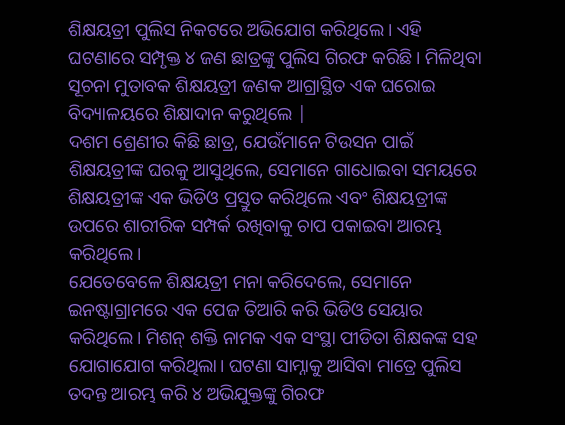ଶିକ୍ଷୟତ୍ରୀ ପୁଲିସ ନିକଟରେ ଅଭିଯୋଗ କରିଥିଲେ। ଏହି ଘଟଣାରେ ସମ୍ପୃକ୍ତ ୪ ଜଣ ଛାତ୍ରଙ୍କୁ ପୁଲିସ ଗିରଫ କରିଛି। ମିଳିଥିବା ସୂଚନା ମୁତାବକ ଶିକ୍ଷୟତ୍ରୀ ଜଣକ ଆଗ୍ରାସ୍ଥିତ ଏକ ଘରୋଇ ବିଦ୍ୟାଳୟରେ ଶିକ୍ଷାଦାନ କରୁଥିଲେ |
ଦଶମ ଶ୍ରେଣୀର କିଛି ଛାତ୍ର, ଯେଉଁମାନେ ଟିଉସନ ପାଇଁ ଶିକ୍ଷୟତ୍ରୀଙ୍କ ଘରକୁ ଆସୁଥିଲେ, ସେମାନେ ଗାଧୋଇବା ସମୟରେ ଶିକ୍ଷୟତ୍ରୀଙ୍କ ଏକ ଭିଡିଓ ପ୍ରସ୍ତୁତ କରିଥିଲେ ଏବଂ ଶିକ୍ଷୟତ୍ରୀଙ୍କ ଉପରେ ଶାରୀରିକ ସମ୍ପର୍କ ରଖିବାକୁ ଚାପ ପକାଇବା ଆରମ୍ଭ କରିଥିଲେ।
ଯେତେବେଳେ ଶିକ୍ଷୟତ୍ରୀ ମନା କରିଦେଲେ, ସେମାନେ ଇନଷ୍ଟାଗ୍ରାମରେ ଏକ ପେଜ ତିଆରି କରି ଭିଡିଓ ସେୟାର କରିଥିଲେ। ମିଶନ୍ ଶକ୍ତି ନାମକ ଏକ ସଂସ୍ଥା ପୀଡିତା ଶିକ୍ଷକଙ୍କ ସହ ଯୋଗାଯୋଗ କରିଥିଲା। ଘଟଣା ସାମ୍ନାକୁ ଆସିବା ମାତ୍ରେ ପୁଲିସ ତଦନ୍ତ ଆରମ୍ଭ କରି ୪ ଅଭିଯୁକ୍ତଙ୍କୁ ଗିରଫ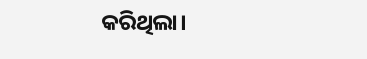କରିଥିଲା।